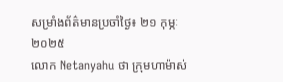សម្រាំងព័ត៌មានប្រចាំថ្ងៃ៖ ២១ កុម្ភៈ ២០២៥
លោក Netanyahu ថា ក្រុមហាម៉ាស់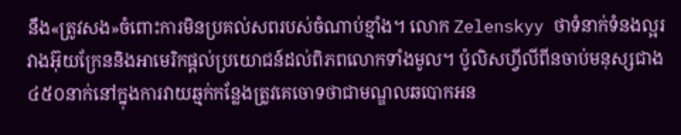នឹង«ត្រូវសង»ចំពោះការមិនប្រគល់សពរបស់ចំណាប់ខ្មាំង។ លោក Zelenskyy ថាទំនាក់ទំនងល្អរវាងអ៊ុយក្រែននិងអាមេរិកផ្តល់ប្រយោជន៍ដល់ពិភពលោកទាំងមូល។ ប៉ូលិសហ្វីលីពីនចាប់មនុស្សជាង៤៥០នាក់នៅក្នុងការវាយឆ្មក់កន្លែងត្រូវគេចោទថាជាមណ្ឌលឆបោកអន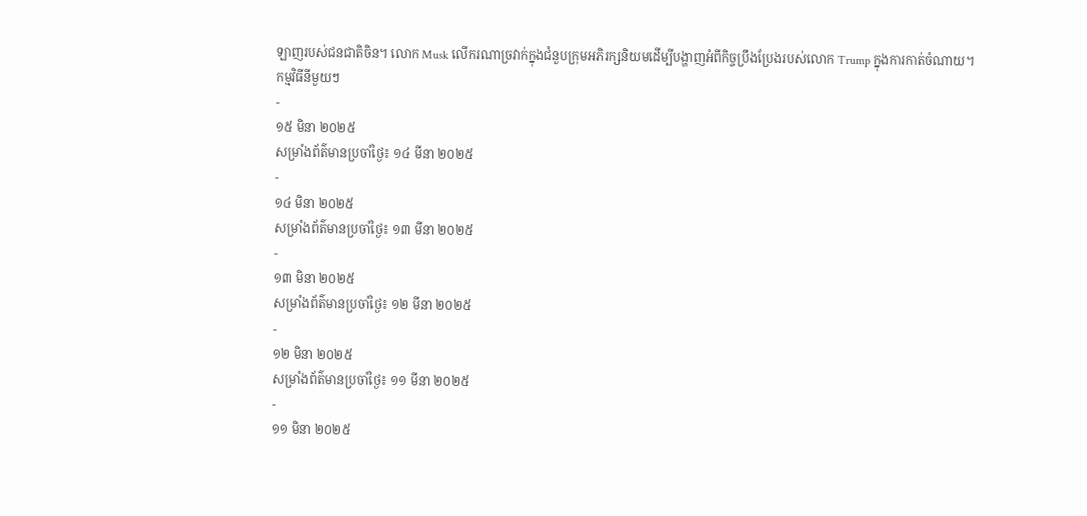ឡាញរបស់ជនជាតិចិន។ លោក Musk លើករណាច្រវាក់ក្នុងជំនួបក្រុមអភិរក្សនិយមដើម្បីបង្ហាញអំពីកិច្ចប្រឹងប្រែងរបស់លោក Trump ក្នុងការកាត់ចំណាយ។
កម្មវិធីនីមួយៗ
-
១៥ មិនា ២០២៥
សម្រាំងព័ត៌មានប្រចាំថ្ងៃ៖ ១៤ មីនា ២០២៥
-
១៤ មិនា ២០២៥
សម្រាំងព័ត៌មានប្រចាំថ្ងៃ៖ ១៣ មីនា ២០២៥
-
១៣ មិនា ២០២៥
សម្រាំងព័ត៌មានប្រចាំថ្ងៃ៖ ១២ មីនា ២០២៥
-
១២ មិនា ២០២៥
សម្រាំងព័ត៌មានប្រចាំថ្ងៃ៖ ១១ មីនា ២០២៥
-
១១ មិនា ២០២៥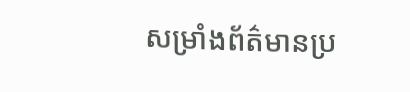សម្រាំងព័ត៌មានប្រ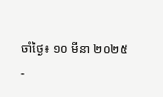ចាំថ្ងៃ៖ ១០ មីនា ២០២៥
-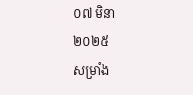០៧ មិនា ២០២៥
សម្រាំង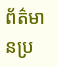ព័ត៌មានប្រ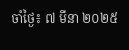ចាំថ្ងៃ៖ ៧ មីនា ២០២៥